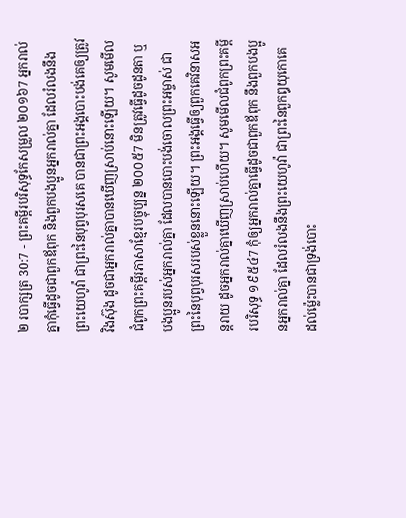២ របាក្សត្រ 30:7 - ព្រះគម្ពីរបរិសុទ្ធកែសម្រួល ២០១៦7 អ្នករាល់គ្នាកុំធ្វើដូចជាពួកឪពុក និងពួកបងប្អូនអ្នករាល់គ្នា ដែលរំលងនឹងព្រះយេហូវ៉ា ជាព្រះនៃបុព្វបុរសគេ បានជាព្រះអង្គបោះបង់គេឲ្យត្រូវវិងស៊ុង ដូចជាអ្នករាល់គ្នាបានឃើញស្រាប់នោះឡើយ។ សូមមើលជំពូកព្រះគម្ពីរភាសាខ្មែរបច្ចុប្បន្ន ២០០៥7 មិនត្រូវធ្វើដូចដូនតា ឬបងប្អូនរបស់អ្នករាល់គ្នា ដែលបានបោះបង់ចោលព្រះអម្ចាស់ ជាព្រះនៃបុព្វបុរសរបស់ខ្លួននោះឡើយ។ ព្រះអង្គធ្វើឲ្យពួកគេវិនាសអន្តរាយ ដូចអ្នករាល់គ្នាឃើញស្រាប់ហើយ។ សូមមើលជំពូកព្រះគម្ពីរបរិសុទ្ធ ១៩៥៤7 កុំឲ្យអ្នករាល់គ្នាធ្វើដូចជាពួកឪពុក នឹងពួកបងប្អូនអ្នករាល់គ្នា ដែលរំលងនឹងព្រះយេហូវ៉ា ជាព្រះនៃពួកឰយុកោគេ ដល់ម៉្លេះបានជាទ្រង់បោះ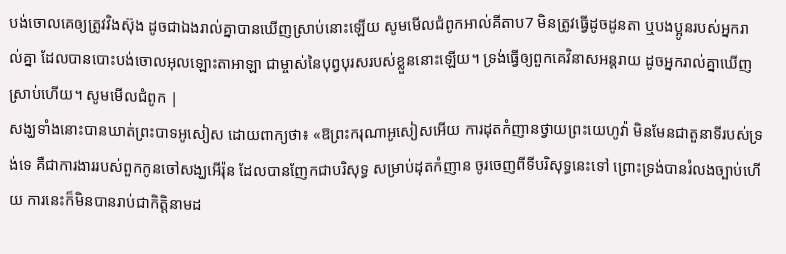បង់ចោលគេឲ្យត្រូវវិងស៊ុង ដូចជាឯងរាល់គ្នាបានឃើញស្រាប់នោះឡើយ សូមមើលជំពូកអាល់គីតាប7 មិនត្រូវធ្វើដូចដូនតា ឬបងប្អូនរបស់អ្នករាល់គ្នា ដែលបានបោះបង់ចោលអុលឡោះតាអាឡា ជាម្ចាស់នៃបុព្វបុរសរបស់ខ្លួននោះឡើយ។ ទ្រង់ធ្វើឲ្យពួកគេវិនាសអន្តរាយ ដូចអ្នករាល់គ្នាឃើញស្រាប់ហើយ។ សូមមើលជំពូក |
សង្ឃទាំងនោះបានឃាត់ព្រះបាទអូសៀស ដោយពាក្យថា៖ «ឱព្រះករុណាអូសៀសអើយ ការដុតកំញានថ្វាយព្រះយេហូវ៉ា មិនមែនជាតួនាទីរបស់ទ្រង់ទេ គឺជាការងាររបស់ពួកកូនចៅសង្ឃអើរ៉ុន ដែលបានញែកជាបរិសុទ្ធ សម្រាប់ដុតកំញាន ចូរចេញពីទីបរិសុទ្ធនេះទៅ ព្រោះទ្រង់បានរំលងច្បាប់ហើយ ការនេះក៏មិនបានរាប់ជាកិត្តិនាមដ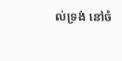ល់ទ្រង់ នៅចំ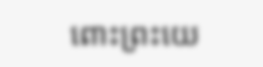ពោះព្រះយេ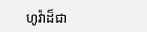ហូវ៉ាដ៏ជា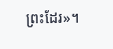ព្រះដែរ»។